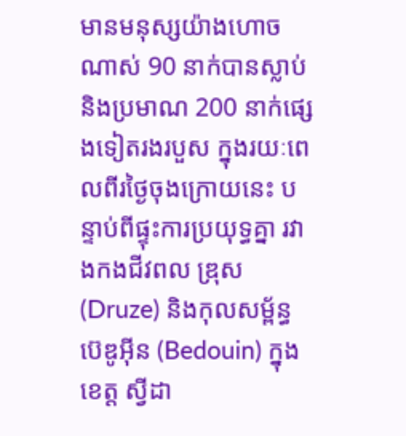មានមនុស្សយ៉ាងហោចណាស់ 90 នាក់បានស្លាប់ និងប្រមាណ 200 នាក់ផ្សេងទៀតរងរបួស ក្នុងរយៈពេលពីរថ្ងៃចុងក្រោយនេះ បន្ទាប់ពីផ្ទុះការប្រយុទ្ធគ្នា រវាងកងជីវពល ឌ្រុស (Druze) និងកុលសម្ព័ន្ធ ប៊េឌូអ៊ីន (Bedouin) ក្នុងខេត្ត ស្វីដា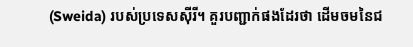(Sweida) របស់ប្រទេសស៊ីរី។ គួរបញ្ជាក់ផងដែរថា ដើមចមនៃជ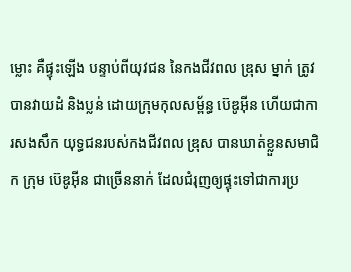ម្លោះ គឺផ្ទុះឡើង បន្ទាប់ពីយុវជន នៃកងជីវពល ឌ្រុស ម្នាក់ ត្រូវបានវាយដំ និងប្លន់ ដោយក្រុមកុលសម្ព័ន្ធ ប៊េឌូអ៊ីន ហើយជាការសងសឹក យុទ្ធជនរបស់កងជីវពល ឌ្រុស បានឃាត់ខ្លួនសមាជិក ក្រុម ប៊េឌូអ៊ីន ជាច្រើននាក់ ដែលជំរុញឲ្យផ្ទុះទៅជាការប្រ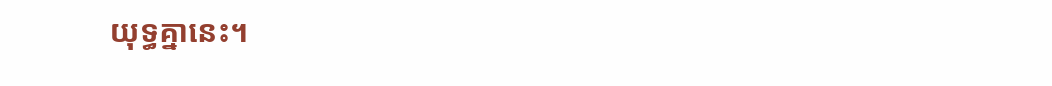យុទ្ធគ្នានេះ។